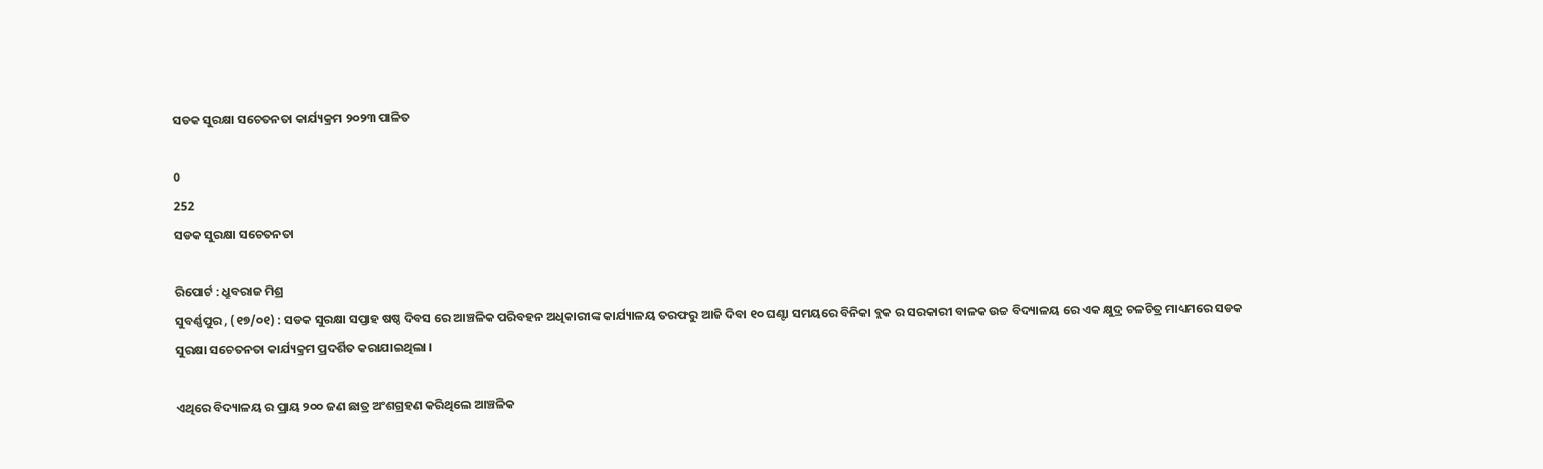ସଡକ ସୁରକ୍ଷା ସଚେତନତା କାର୍ଯ୍ୟକ୍ରମ ୨୦୨୩ ପାଳିତ

0
252
ସଡକ ସୁରକ୍ଷା ସଚେତନତା

ରିପୋର୍ଟ : ଧ୍ରୁବରାଜ ମିଶ୍ର
ସୁବର୍ଣ୍ଣପୁର , (୧୭/୦୧) : ସଡକ ସୁରକ୍ଷା ସପ୍ତାହ ଷଷ୍ଠ ଦିବସ ରେ ଆଞ୍ଚଳିକ ପରିବହନ ଅଧିକାରୀଙ୍କ କାର୍ଯ୍ୟାଳୟ ତରଫରୁ ଆଜି ଦିବା ୧୦ ଘଣ୍ଟା ସମୟରେ ବିନିକା ବ୍ଲକ ର ସରକାରୀ ବାଳକ ଉଚ୍ଚ ବିଦ୍ୟାଳୟ ରେ ଏକ କ୍ଷୁଦ୍ର ଚଳଚିତ୍ର ମାଧ୍ୟମରେ ସଡକ ସୁରକ୍ଷା ସଚେତନତା କାର୍ଯ୍ୟକ୍ରମ ପ୍ରଦର୍ଶିତ କରାଯାଇଥିଲା ।

ଏଥିରେ ବିଦ୍ୟାଳୟ ର ପ୍ରାୟ ୨୦୦ ଜଣ ଛାତ୍ର ଅଂଶଗ୍ରହଣ କରିଥିଲେ ଆଞ୍ଚଳିକ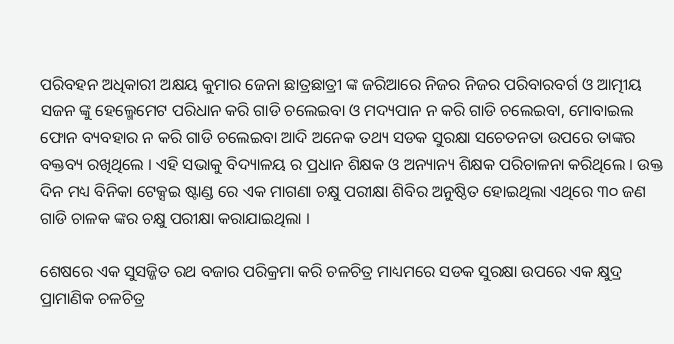ପରିବହନ ଅଧିକାରୀ ଅକ୍ଷୟ କୁମାର ଜେନା ଛାତ୍ରଛାତ୍ରୀ ଙ୍କ ଜରିଆରେ ନିଜର ନିଜର ପରିବାରବର୍ଗ ଓ ଆତ୍ମୀୟ ସଜନ ଙ୍କୁ ହେଲ୍ମେମେଟ ପରିଧାନ କରି ଗାଡି ଚଲେଇବା ଓ ମଦ୍ୟପାନ ନ କରି ଗାଡି ଚଲେଇବା, ମୋବାଇଲ ଫୋନ ବ୍ୟବହାର ନ କରି ଗାଡି ଚଲେଇବା ଆଦି ଅନେକ ତଥ୍ୟ ସଡକ ସୁରକ୍ଷା ସଚେତନତା ଉପରେ ତାଙ୍କର ବକ୍ତବ୍ୟ ରଖିଥିଲେ । ଏହି ସଭାକୁ ବିଦ୍ୟାଳୟ ର ପ୍ରଧାନ ଶିକ୍ଷକ ଓ ଅନ୍ୟାନ୍ୟ ଶିକ୍ଷକ ପରିଚାଳନା କରିଥିଲେ । ଉକ୍ତ ଦିନ ମଧ୍ୟ ବିନିକା ଟେକ୍ସଇ ଷ୍ଟାଣ୍ଡ ରେ ଏକ ମାଗଣା ଚକ୍ଷୁ ପରୀକ୍ଷା ଶିବିର ଅନୁଷ୍ଠିତ ହୋଇଥିଲା ଏଥିରେ ୩୦ ଜଣ ଗାଡି ଚାଳକ ଙ୍କର ଚକ୍ଷୁ ପରୀକ୍ଷା କରାଯାଇଥିଲା ।

ଶେଷରେ ଏକ ସୁସଜ୍ଜିତ ରଥ ବଜାର ପରିକ୍ରମା କରି ଚଳଚିତ୍ର ମାଧ୍ୟମରେ ସଡକ ସୁରକ୍ଷା ଉପରେ ଏକ କ୍ଷୁଦ୍ର ପ୍ରାମାଣିକ ଚଳଚିତ୍ର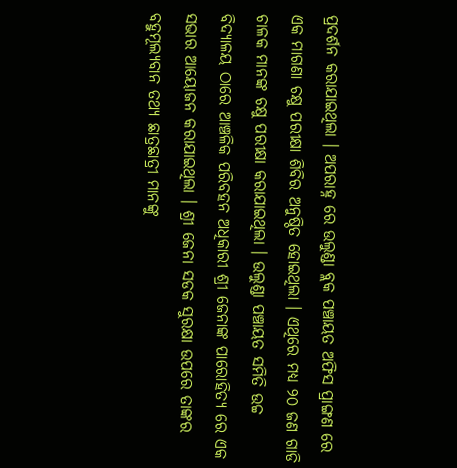ପ୍ରଦର୍ଶନ କରାଯାଇଥିଲା । ଅପରାହ୍ନ ରେ ଉଲୁଣ୍ଡା ବ୍ଲକ ପଞ୍ଚାୟତ ଅଫିସ ପ୍ରାଙ୍ଗଣ ରେ ଏକ ମାଗଣା ଚକ୍ଷୁ ପରୀକ୍ଷା ଶିବିର ଅନୁଷ୍ଠିତ ହୋଇଥିଲା । ଏଥିରେ ମଧ୍ୟ ୨୦ ଜଣ ଗାଡି ଚାଳକ ମାନଙ୍କ ଚକ୍ଷୁ ପରୀକ୍ଷା କରାଯାଇଥିଲା । ଉଲୁଣ୍ଡା ପଞ୍ଚାୟତ ସମିତି ଉଚ୍ଚ ବିଦ୍ୟାଳୟ ଠାରେ ଆଞ୍ଚଳିକ ପରିବହନ ଅଧିକାରୀ ଶ୍ରୀ ଜେନାଙ୍କ ପାରୋହିତ୍ୟ ରେ ଏକ ସଭାର ଆୟୋଜନ କରାଯାଇଥିଲା । ଶ୍ରୀ ଜେନା ସଡକ ସୁରକ୍ଷା ଉପରେ ତାଙ୍କର ବହୁମୂଲ୍ୟବାନ ତଥ୍ୟ ଛାତ୍ରଛାତ୍ରୀ ମାନଙ୍କୁ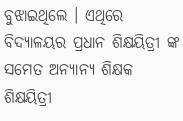ବୁଝାଇଥିଲେ । ଏଥିରେ ବିଦ୍ୟାଳୟର ପ୍ରଧାନ ଶିକ୍ଷୟିତ୍ରୀ ଙ୍କ ସମେତ ଅନ୍ୟାନ୍ୟ ଶିକ୍ଷକ ଶିକ୍ଷୟିତ୍ରୀ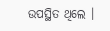ଉପସ୍ଥିତ ଥିଲେ ।